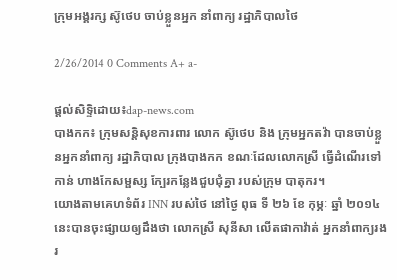ក្រុមអង្គរក្ស ស៊ូថេប ចាប់ខ្លួនអ្នក នាំពាក្យ រដ្ឋាភិបាលថៃ

2/26/2014 0 Comments A+ a-

ផ្តល់សិទ្ទិដោយ៖dap-news.com
បាងកក៖ ក្រុមសន្តិសុខការពារ លោក ស៊ូថេប និង ក្រុមអ្នកតវ៉ា បានចាប់ខ្លួនអ្នកនាំពាក្យ រដ្ឋាភិបាល ក្រុងបាងកក ខណៈដែលលោកស្រី ធ្វើដំណើរទៅកាន់ ហាងកែសម្ផស្ស ក្បែរកន្លែងជួបជុំគ្នា របស់ក្រុម បាតុករ។
យោងតាមគេហទំព័រ INN របស់ថៃ នៅថ្ងៃ ពុធ ទី ២៦ ខែ កុម្ភៈ ឆ្នាំ ២០១៤ នេះបានចុះផ្សាយឲ្យដឹងថា លោកស្រី សុនីសា លើតផាកាវ៉ាត់ អ្នកនាំពាក្យរងរ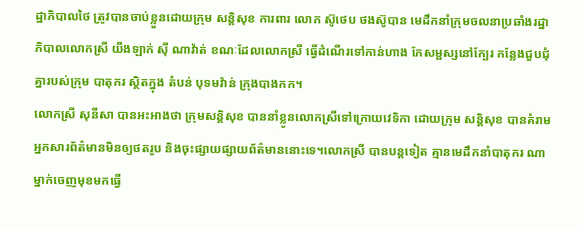ដ្ឋាភិបាលថៃ ត្រូវបានចាប់ខ្លួនដោយក្រុម សន្តិសុខ ការពារ លោក ស៊ូថេប ថងស៊ូបាន មេដឹកនាំក្រុមចលនាប្រឆាំងរដ្ឋាភិបាលលោកស្រី យីងឡាក់ ស៊ី ណាវ៉ាត់ ខណៈដែលលោកស្រី ធ្វើដំណើរទៅកាន់ហាង កែសម្ផស្សនៅក្បែរ កន្លែងជួបជុំគ្នារបស់ក្រុម បាតុករ ស្ថិតក្នុង តំបន់ បុទមវ៉ាន់ ក្រុងបាងកក។
លោកស្រី សុនីសា បានអះអាងថា ក្រុមសន្តិសុខ បាននាំខ្លូនលោកស្រីទៅក្រោយវេទិកា ដោយក្រុម សន្តិសុខ បានគំរាមអ្នកសារព័ត៌មានមិនឲ្យថតរូប និងចុះផ្សាយផ្សាយព័ត៌មាននោះទេ។លោកស្រី បានបន្តទៀត គ្មានមេដឹកនាំបាតុករ ណាម្នាក់ចេញមុខមកធ្វើ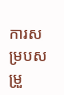ការសម្របសម្រួ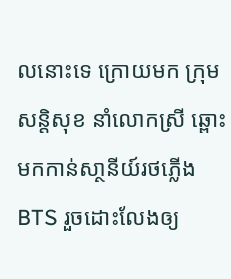លនោះទេ ក្រោយមក ក្រុមសន្តិសុខ នាំលោកស្រី ឆ្ពោះមកកាន់សា្ថនីយ៍រថភ្លើង BTS រួចដោះលែងឲ្យ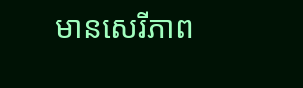មានសេរីភាព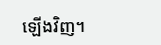ឡើងវិញ។